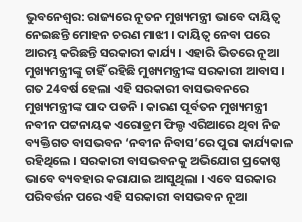ଭୁବନେଶ୍ବର: ରାଜ୍ୟରେ ନୂତନ ମୁଖ୍ୟମନ୍ତ୍ରୀ ଭାବେ ଦାୟିତ୍ବ ନେଇଛନ୍ତି ମୋହନ ଚରଣ ମାଝୀ । ଦାୟିତ୍ବ ନେବା ପରେ ଆରମ୍ଭ କରିଛନ୍ତି ସରକାରୀ କାର୍ଯ୍ୟ । ଏହାରି ଭିତରେ ନୂଆ ମୁଖ୍ୟମନ୍ତ୍ରୀଙ୍କୁ ଚାହିଁ ରହିଛି ମୁଖ୍ୟମନ୍ତ୍ରୀଙ୍କ ସରକାରୀ ଆବାସ । ଗତ 24ବର୍ଷ ହେଲା ଏହି ସରକାରୀ ବାସଭବନରେ ମୁଖ୍ୟମନ୍ତ୍ରୀଙ୍କ ପାଦ ପଡନି । କାରଣ ପୂର୍ବତନ ମୁଖ୍ୟମନ୍ତ୍ରୀ ନବୀନ ପଟ୍ଟନାୟକ ଏରୋଡ୍ରମ ଫିଲ୍ଡ ଏରିଆରେ ଥିବା ନିଜ ବ୍ୟକ୍ତିଗତ ବାସଭବନ ‘ନବୀନ ନିବାସ’ରେ ପୁରା କାର୍ଯ୍ୟକାଳ ରହିଥିଲେ । ସରକାରୀ ବାସଭବନକୁ ଅଭିଯୋଗ ପ୍ରକୋଷ୍ଠ ଭାବେ ବ୍ୟବହାର କରାଯାଇ ଆସୁଥିଲା । ଏବେ ସରକାର ପରିବର୍ତ୍ତନ ପରେ ଏହି ସରକାରୀ ବାସଭବନ ନୂଆ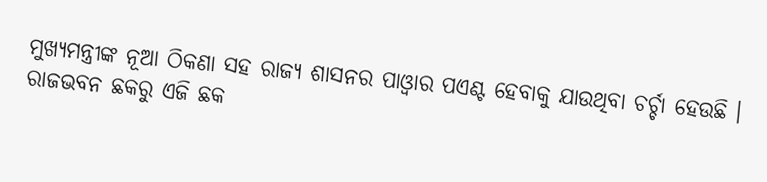ମୁଖ୍ୟମନ୍ତ୍ରୀଙ୍କ ନୂଆ ଠିକଣା ସହ ରାଜ୍ୟ ଶାସନର ପାଓ୍ବାର ପଏଣ୍ଟ ହେବାକୁ ଯାଉଥିବା ଚର୍ଚ୍ଚା ହେଉଛି ।
ରାଜଭବନ ଛକରୁ ଏଜି ଛକ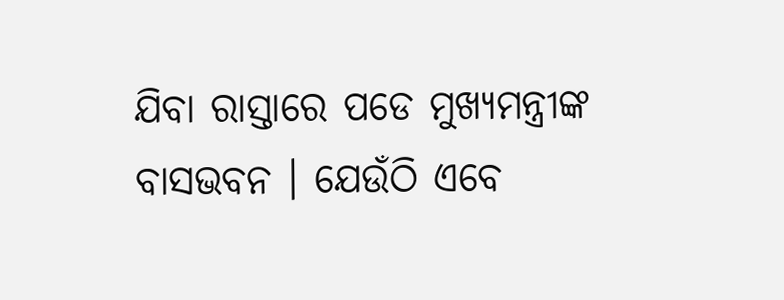ଯିବା ରାସ୍ତାରେ ପଡେ ମୁଖ୍ୟମନ୍ତ୍ରୀଙ୍କ ବାସଭବନ । ଯେଉଁଠି ଏବେ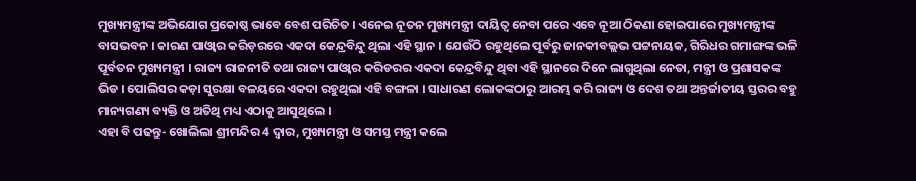ମୁଖ୍ୟମନ୍ତ୍ରୀଙ୍କ ଅଭିଯୋଗ ପ୍ରକୋଷ୍ଠ ଭାବେ ବେଶ ପରିଚିତ । ଏନେଇ ନୂତନ ମୁଖ୍ୟମନ୍ତ୍ରୀ ଦାୟିତ୍ବ ନେବା ପରେ ଏବେ ନୂଆ ଠିକଣା ହୋଇପାରେ ମୁଖ୍ୟମନ୍ତ୍ରୀଙ୍କ ବାସଭବନ । କାରଣ ପାଓ୍ବାର କରିଡ଼ରରେ ଏକଦା କେନ୍ଦ୍ରବିନ୍ଦୁ ଥିଲା ଏହି ସ୍ଥାନ । ଯେଉଁଠି ରହୁଥିଲେ ପୂର୍ବରୁ ଜାନକୀବଲ୍ଲଭ ପଟ୍ଟନାୟକ, ଗିରିଧର ଗମାଙ୍ଗଙ୍କ ଭଳି ପୂର୍ବତନ ମୁଖ୍ୟମନ୍ତ୍ରୀ । ରାଜ୍ୟ ରାଜନୀତି ତଥା ରାଜ୍ୟ ପାଓ୍ବାର କରିଡରର ଏକଦା କେନ୍ଦ୍ରବିନ୍ଦୁ ଥିବା ଏହି ସ୍ଥାନରେ ଦିନେ ଲାଗୁଥିଲା ନେତା, ମନ୍ତ୍ରୀ ଓ ପ୍ରଶାସକଙ୍କ ଭିଡ । ପୋଲିସର କଡ଼ା ସୁରକ୍ଷା ବଳୟରେ ଏକଦା ରହୁଥିଲା ଏହି ବଙ୍ଗଳା । ସାଧାରଣ ଲୋକଙ୍କଠାରୁ ଆରମ୍ଭ କରି ରାଜ୍ୟ ଓ ଦେଶ ତଥା ଅନ୍ତର୍ଜାତୀୟ ସ୍ତରର ବହୁ ମାନ୍ୟଗଣ୍ୟ ବ୍ୟକ୍ତି ଓ ଅତିଥି ମଧ୍ୟ ଏଠାକୁ ଆସୁଥିଲେ ।
ଏହା ବି ପଢନ୍ତୁ- ଖୋଲିଲା ଶ୍ରୀମନ୍ଦିର 4 ଦ୍ବାର, ମୁଖ୍ୟମନ୍ତ୍ରୀ ଓ ସମସ୍ତ ମନ୍ତ୍ରୀ କଲେ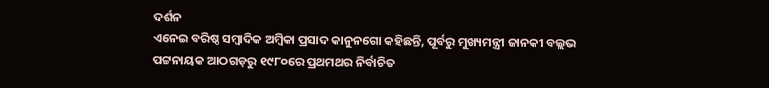ଦର୍ଶନ
ଏନେଇ ବରିଷ୍ଠ ସମ୍ବାଦିକ ଅମ୍ବିକା ପ୍ରସାଦ କାନୁନଗୋ କହିଛନ୍ତି, ପୂର୍ବରୁ ମୁଖ୍ୟମନ୍ତ୍ରୀ ଜାନକୀ ବଲ୍ଲଭ ପଟ୍ଟନାୟକ ଆଠଗଡ଼ରୁ ୧୯୮୦ରେ ପ୍ରଥମଥର ନିର୍ବାଚିତ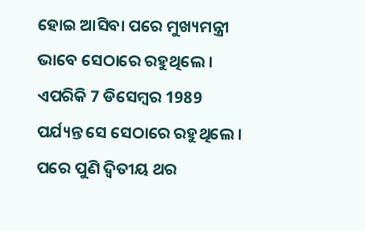ହୋଇ ଆସିବା ପରେ ମୁଖ୍ୟମନ୍ତ୍ରୀ ଭାବେ ସେଠାରେ ରହୁଥିଲେ । ଏପରିକି 7 ଡିସେମ୍ବର 1989 ପର୍ଯ୍ୟନ୍ତ ସେ ସେଠାରେ ରହୁଥିଲେ । ପରେ ପୁଣି ଦ୍ବିତୀୟ ଥର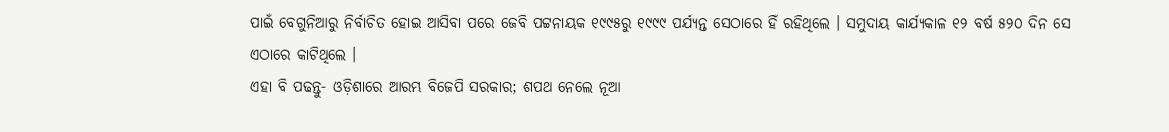ପାଇଁ ବେଗୁନିଆରୁ ନିର୍ବାଚିତ ହୋଇ ଆସିବା ପରେ ଜେବି ପଟ୍ଟନାୟକ ୧୯୯୫ରୁ ୧୯୯୯ ପର୍ଯ୍ୟନ୍ତ ସେଠାରେ ହିଁ ରହିଥିଲେ । ସମୁଦାୟ କାର୍ଯ୍ୟକାଳ ୧୨ ବର୍ଷ ୫୨୦ ଦିନ ସେ ଏଠାରେ କାଟିଥିଲେ ।
ଏହା ବି ପଢନ୍ତୁ- ଓଡ଼ିଶାରେ ଆରମ୍ଭ ବିଜେପି ସରକାର; ଶପଥ ନେଲେ ନୂଆ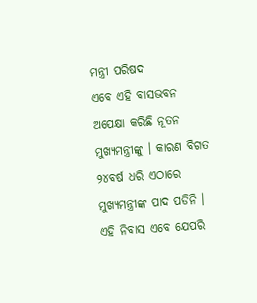ମନ୍ତ୍ରୀ ପରିଷଦ
ଏବେ ଏହି ବାସଭବନ ଅପେକ୍ଷା କରିଛି ନୂତନ ମୁଖ୍ୟମନ୍ତ୍ରୀଙ୍କୁ । କାରଣ ବିଗତ ୨୪ବର୍ଷ ଧରି ଏଠାରେ ମୁଖ୍ୟମନ୍ତ୍ରୀଙ୍କ ପାଦ ପଡିନି । ଏହି ନିବାସ ଏବେ ଯେପରି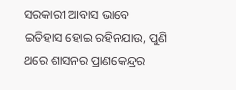ସରକାରୀ ଆବାସ ଭାବେ ଇତିହାସ ହୋଇ ରହିନଯାଉ, ପୁଣି ଥରେ ଶାସନର ପ୍ରାଣକେନ୍ଦ୍ରର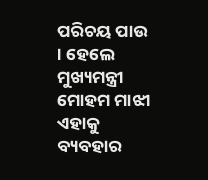ପରିଚୟ ପାଉ । ହେଲେ ମୁଖ୍ୟମନ୍ତ୍ରୀ ମୋହମ ମାଝୀ ଏହାକୁ ବ୍ୟବହାର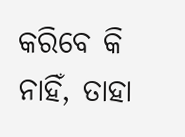କରିବେ କି ନାହିଁ, ତାହା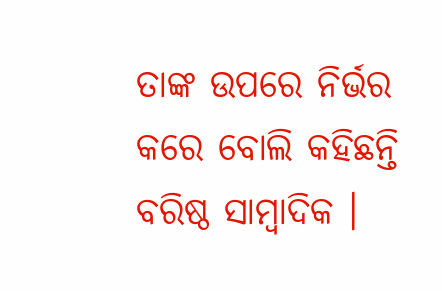ତାଙ୍କ ଉପରେ ନିର୍ଭର କରେ ବୋଲି କହିଛନ୍ତି ବରିଷ୍ଠ ସାମ୍ବାଦିକ ।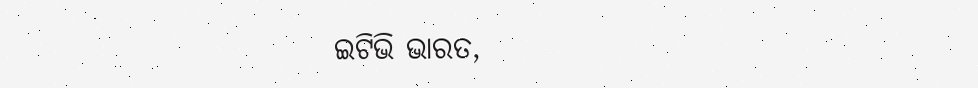ଇଟିଭି ଭାରତ,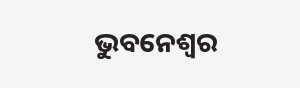ଭୁବନେଶ୍ବର